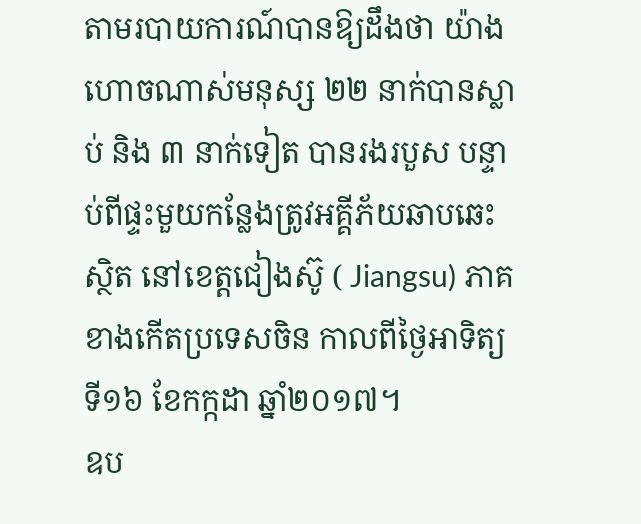តាមរបាយការណ៍បានឱ្យដឹងថា យ៉ាងហោចណាស់មនុស្ស ២២ នាក់បានស្លាប់ និង ៣ នាក់ទៀត បានរងរបួស បន្ទាប់ពីផ្ទះមួយកន្លែងត្រូវអគ្គីភ័យឆាបឆេះ ស្ថិត នៅខេត្តជៀងស៊ូ ( Jiangsu) ភាគខាងកើតប្រទេសចិន កាលពីថ្ងៃអាទិត្យ ទី១៦ ខែកក្កដា ឆ្នាំ២០១៧។
ឧប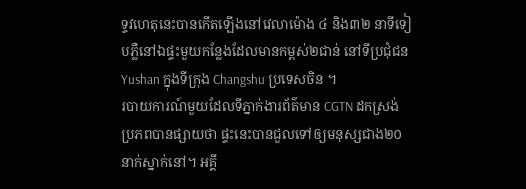ទ្ទវហេតុនេះបានកើតឡើងនៅវេលាម៉ោង ៤ និង៣២ នាទីទៀបភ្លឺនៅឯផ្ទះមួយកន្លែងដែលមានកម្ពស់២ជាន់ នៅទីប្រជុំជន Yushan ក្នុងទីក្រុង Changshu ប្រទេសចិន ។
របាយការណ៍មួយដែលទីភ្នាក់ងារព័ត៌មាន CGTN ដកស្រង់ប្រភពបានផ្សាយថា ផ្ទះនេះបានជួលទៅឲ្យមនុស្សជាង២០នាក់ស្នាក់នៅ។ អគ្គី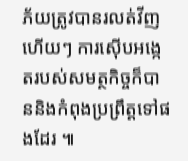ភ័យត្រូវបានរលត់វីញហើយៗ ការស៊ើបអង្កេតរបស់សមត្ថកិច្ចក៏បាននិងកំពុងប្រព្រឹត្តទៅផងដែរ ៕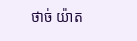ថាច់ យ៉ាត